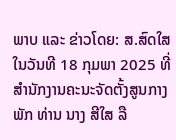ພາບ ແລະ ຂ່າວໂດຍ: ສ.ສົດໃສ
ໃນວັນທີ 18 ກຸມພາ 2025 ທີ່ສຳນັກງານຄະນະຈັດຕັ້ງສູນກາງພັກ ທ່ານ ນາງ ສີໃສ ລື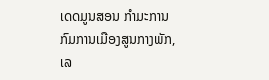ເດດມູນສອນ ກຳມະການກົມການເມືອງສູນກາງພັກ, ເລ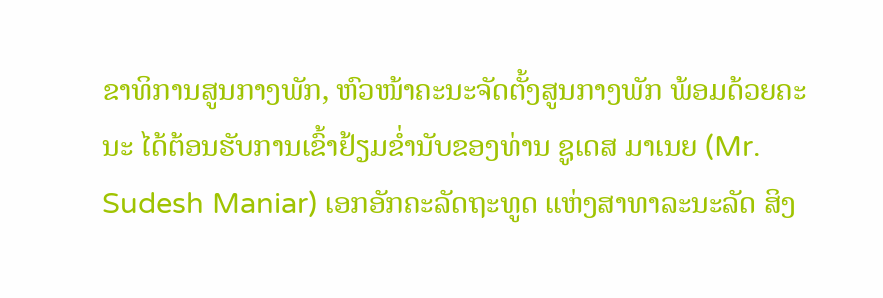ຂາທິການສູນກາງພັກ, ຫົວໜ້າຄະນະຈັດຕັ້ງສູນກາງພັກ ພ້ອມດ້ວຍຄະນະ ໄດ້ຕ້ອນຮັບການເຂົ້າຢ້ຽມຂ່ຳນັບຂອງທ່ານ ຊູເດສ ມາເນຍ (Mr. Sudesh Maniar) ເອກອັກຄະລັດຖະທູດ ແຫ່ງສາທາລະນະລັດ ສິງ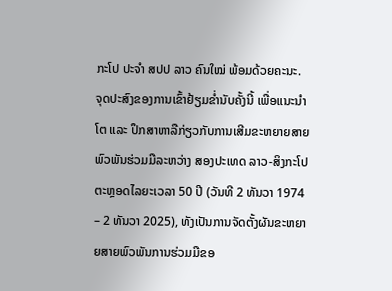ກະໂປ ປະຈຳ ສປປ ລາວ ຄົນໃໝ່ ພ້ອມດ້ວຍຄະນະ.
ຈຸດປະສົງຂອງການເຂົ້າຢ້ຽມຂ່ຳນັບຄັ້ງນີ້ ເພື່ອແນະນຳໂຕ ແລະ ປຶກສາຫາລືກ່ຽວກັບການເສີມຂະຫຍາຍສາຍພົວພັນຮ່ວມມືລະຫວ່າງ ສອງປະເທດ ລາວ-ສິງກະໂປ ຕະຫຼອດໄລຍະເວລາ 50 ປີ (ວັນທີ 2 ທັນວາ 1974 – 2 ທັນວາ 2025), ທັງເປັນການຈັດຕັ້ງຜັນຂະຫຍາຍສາຍພົວພັນການຮ່ວມມືຂອ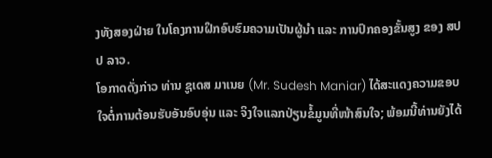ງທັງສອງຝ່າຍ ໃນໂຄງການຝຶກອົບຮົມຄວາມເປັນຜູ້ນຳ ແລະ ການປົກຄອງຂັ້ນສູງ ຂອງ ສປປ ລາວ.
ໂອກາດດັ່ງກ່າວ ທ່ານ ຊູເດສ ມາເນຍ (Mr. Sudesh Maniar) ໄດ້ສະແດງຄວາມຂອບໃຈຕໍ່ການຕ້ອນຮັບອັນອົບອຸ່ນ ແລະ ຈິງໃຈແລກປ່ຽນຂໍ້ມູນທີ່ໜ້າສົນໃຈ; ພ້ອມນີ້ທ່ານຍັງໄດ້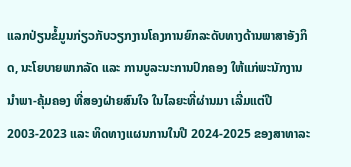ແລກປ່ຽນຂໍ້ມູນກ່ຽວກັບວຽກງານໂຄງການຍົກລະດັບທາງດ້ານພາສາອັງກິດ, ນະໂຍບາຍພາກລັດ ແລະ ການບູລະນະການປົກຄອງ ໃຫ້ແກ່ພະນັກງານນຳພາ-ຄຸ້ມຄອງ ທີ່ສອງຝ່າຍສົນໃຈ ໃນໄລຍະທີ່ຜ່ານມາ ເລີ່ມແຕ່ປີ 2003-2023 ແລະ ທິດທາງແຜນການໃນປີ 2024-2025 ຂອງສາທາລະ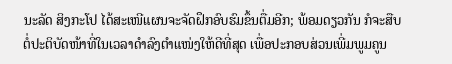ນະລັດ ສິງກະໂປ ໄດ້ສະເໜີແຜນຈະຈັດຝຶກອົບຮົມຂຶ້ນຕື່ມອີກ; ພ້ອມດຽວກັນ ກໍຈະສືບຕໍ່ປະຕິບັດໜ້າທີ່ໃນເວລາດໍາລົງຕໍາແໜ່ງໃຫ້ດີທີ່ສຸດ ເພື່ອປະກອບສ່ວນເພີ່ມພູມຄູນ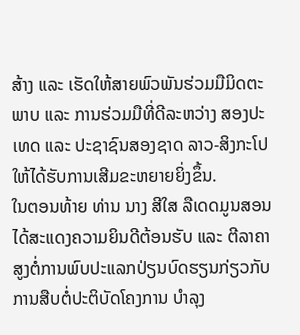ສ້າງ ແລະ ເຮັດໃຫ້ສາຍພົວພັນຮ່ວມມືມິດຕະພາບ ແລະ ການຮ່ວມມືທີ່ດີລະຫວ່າງ ສອງປະເທດ ແລະ ປະຊາຊົນສອງຊາດ ລາວ-ສິງກະໂປ ໃຫ້ໄດ້ຮັບການເສີມຂະຫຍາຍຍິ່ງຂຶ້ນ.
ໃນຕອນທ້າຍ ທ່ານ ນາງ ສີໃສ ລືເດດມູນສອນ ໄດ້ສະແດງຄວາມຍິນດີຕ້ອນຮັບ ແລະ ຕີລາຄາສູງຕໍ່ການພົບປະແລກປ່ຽນບົດຮຽນກ່ຽວກັບການສືບຕໍ່ປະຕິບັດໂຄງການ ບຳລຸງ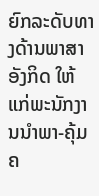ຍົກລະດັບທາງດ້ານພາສາອັງກິດ ໃຫ້ແກ່ພະນັກງານນຳພາ-ຄຸ້ມຄ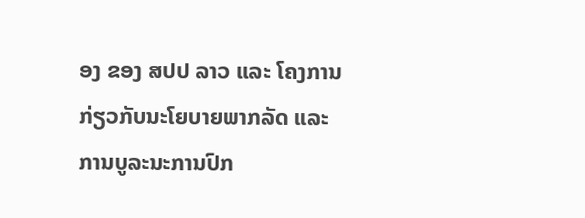ອງ ຂອງ ສປປ ລາວ ແລະ ໂຄງການກ່ຽວກັບນະໂຍບາຍພາກລັດ ແລະ ການບູລະນະການປົກ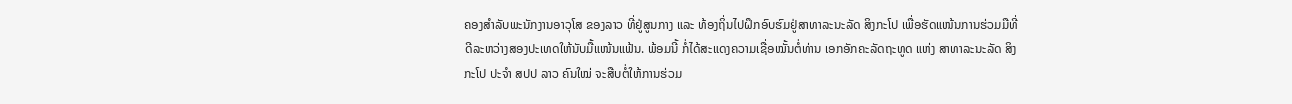ຄອງສຳລັບພະນັກງານອາວຸໂສ ຂອງລາວ ທີ່ຢູ່ສູນກາງ ແລະ ທ້ອງຖິ່ນໄປຝຶກອົບຮົມຢູ່ສາທາລະນະລັດ ສິງກະໂປ ເພື່ອຮັດແໜ້ນການຮ່ວມມືທີ່ດີລະຫວ່າງສອງປະເທດໃຫ້ນັບມື້ແໜ້ນແຟ້ນ. ພ້ອມນີ້ ກໍ່ໄດ້ສະແດງຄວາມເຊື່ອໝັ້ນຕໍ່ທ່ານ ເອກອັກຄະລັດຖະທູດ ແຫ່ງ ສາທາລະນະລັດ ສິງກະໂປ ປະຈຳ ສປປ ລາວ ຄົນໃໝ່ ຈະສືບຕໍ່ໃຫ້ການຮ່ວມ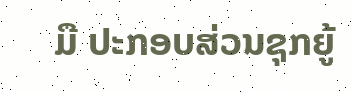ມື ປະກອບສ່ວນຊຸກຍູ້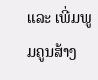ແລະ ເພີ່ມພູມຄູນສ້າງ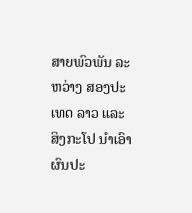ສາຍພົວພັນ ລະຫວ່າງ ສອງປະເທດ ລາວ ແລະ ສິງກະໂປ ນຳເອົາຜົນປະ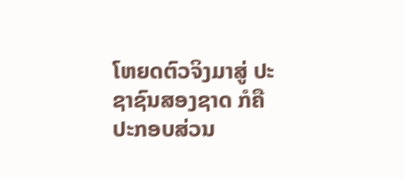ໂຫຍດຕົວຈິງມາສູ່ ປະຊາຊົນສອງຊາດ ກໍຄື ປະກອບສ່ວນ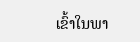ເຂົ້າໃນພາ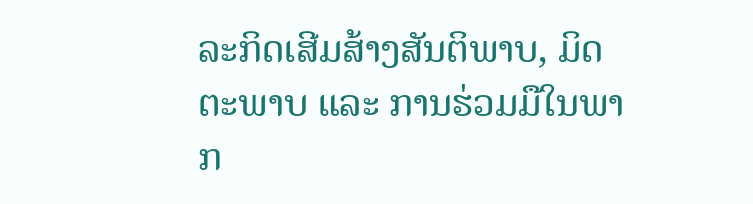ລະກິດເສີມສ້າງສັນຕິພາບ, ມິດຕະພາບ ແລະ ການຮ່ວມມືໃນພາກ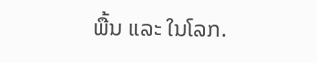ພື້ນ ແລະ ໃນໂລກ.